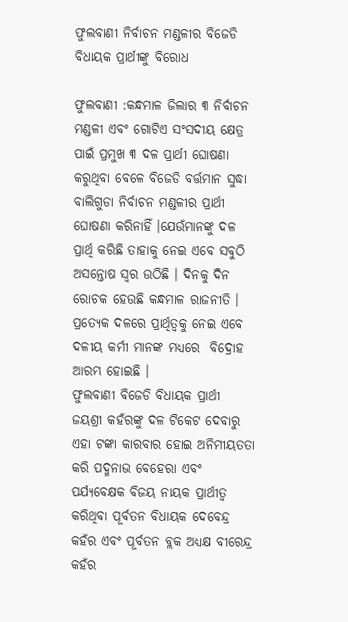ଫୁଲବାଣୀ ନିର୍ବାଚନ ମଣ୍ଡଳୀର ବିଜେଡି ବିଧାୟକ ପ୍ରାର୍ଥୀଙ୍କୁ ବିରୋଧ

ଫୁଲବାଣୀ :କନ୍ଧମାଳ ଜିଲାର ୩ ନିର୍ବାଚନ ମଣ୍ଡଳୀ ଏବଂ ଗୋଟିଏ ସଂସଦୀୟ କ୍ଷେତ୍ର ପାଇଁ ପ୍ରମୁଖ ୩ ଦଳ ପ୍ରାର୍ଥୀ ଘୋଷଣା କରୁଥିବା ବେଳେ ବିଜେଡି ବର୍ତ୍ତମାନ ସୁଦ୍ଧା ବାଲିଗୁଡା ନିର୍ବାଚନ ମଣ୍ଡଳୀର ପ୍ରାର୍ଥୀ ଘୋଷଣା କରିନାହିଁ ।ଯେଉଁମାନଙ୍କୁ ଦଳ ପ୍ରାର୍ଥି କରିଛି ତାହାକୁ ନେଇ ଏବେ ସବୁଠି ଅସନ୍ତୋଷ ସ୍ବର ଉଠିଛି । ଦିନକୁ ଦିନ ରୋଚକ ହେଉଛି କନ୍ଧମାଳ ରାଜନୀତି । ପ୍ରତ୍ୟେକ ଦଳରେ ପ୍ରାର୍ଥିତ୍ୱକୁ ନେଇ ଏବେ ଦଳୀୟ କର୍ମୀ ମାନଙ୍କ ମଧ୍ୟରେ  ବିଦ୍ରୋହ ଆରମ୍ଭ ହୋଇଛି ।
ଫୁଲବାଣୀ ବିଜେଡି ବିଧାୟକ ପ୍ରାର୍ଥୀ ଜୟଶ୍ରୀ କହଁରଙ୍କୁ ଦଳ ଟିକେଟ ଦେବାରୁ ଏହା ଟଙ୍କା କାରବାର ହୋଇ ଅନିମୀୟତତା କରି ପଦ୍ମନାଭ ବେହେରା ଏବଂ ପର୍ଯ୍ୟବେକ୍ଷକ ବିଜୟ ନାୟକ ପ୍ରାର୍ଥୀତ୍ବ କରିଥିବା ପୂର୍ବତନ ବିଧାୟକ ଦେବେନ୍ଦ୍ର କହଁର ଏବଂ ପୂର୍ବତନ ବ୍ଲକ ଅଧ୍ୟକ୍ଷ ବୀରେନ୍ଦ୍ର କହଁର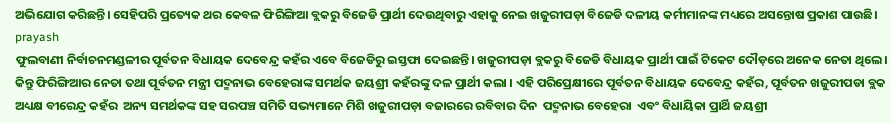ଅଭିଯୋଗ କରିଛନ୍ତି। ସେହିପରି ପ୍ରତ୍ୟେକ ଥର କେବଳ ଫିରିଙ୍ଗିଆ ବ୍ଲକରୁ ବିଜେଡି ପ୍ରାର୍ଥୀ ଦେଉଥିବାରୁ ଏହାକୁ ନେଇ ଖଜୁରୀପଡ଼ା ବିଜେଡି ଦଳୀୟ କର୍ମୀମାନଙ୍କ ମଧ୍ୟରେ ଅସନ୍ତୋଷ ପ୍ରକାଶ ପାଉଛି।
prayash
ଫୁଲବାଣୀ ନିର୍ବାଚନମଣ୍ଡଳୀର ପୂର୍ବତନ ବିଧାୟକ ଦେବେନ୍ଦ୍ର କହଁର ଏବେ ବିଜେଡିରୁ ଇସ୍ତଫା ଦେଇଛନ୍ତି। ଖଜୁରୀପଡ଼ା ବ୍ଲକରୁ ବିଜେଡି ବିଧାୟକ ପ୍ରାର୍ଥୀ ପାଇଁ ଟିକେଟ ଦୌଡ଼ରେ ଅନେକ ନେତା ଥିଲେ। କିନ୍ତୁ ଫିରିଙ୍ଗିଆର ନେତା ତଥା ପୂର୍ବତନ ମନ୍ତ୍ରୀ ପଦ୍ମନାଭ ବେହେରାଙ୍କ ସମର୍ଥକ ଜୟଶ୍ରୀ କହଁରଙ୍କୁ ଦଳ ପ୍ରାର୍ଥୀ କଲା । ଏହି ପରିପ୍ରେକ୍ଷୀରେ ପୂର୍ବତନ ବିଧାୟକ ଦେବେନ୍ଦ୍ର କହଁର, ପୂର୍ବତନ ଖଜୁରୀପଡା ବ୍ଲକ ଅଧ୍ୟକ୍ଷ ବୀରେନ୍ଦ୍ର କହଁର  ଅନ୍ୟ ସମର୍ଥକଙ୍କ ସହ ସରପଞ୍ଚ ସମିତି ସଭ୍ୟମାନେ ମିଶି ଖଜୁରୀପଡ଼ା ବଜାରରେ ରବିବାର ଦିନ  ପଦ୍ମନାଭ ବେହେରା  ଏବଂ ବିଧାୟିକା ପ୍ରାର୍ଥି ଜୟଶ୍ରୀ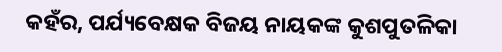କହଁର, ପର୍ଯ୍ୟବେକ୍ଷକ ବିଜୟ ନାୟକଙ୍କ କୁଶପୁତଳିକା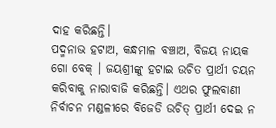ଦାହ କରିଛନ୍ତି।
ପଦ୍ମନାଭ ହଟାଅ, କନ୍ଧମାଳ ବଞ୍ଚାଅ, ବିଜୟ ନାୟକ ଗୋ ବେକ୍ । ଜୟଶ୍ରୀଙ୍କୁ ହଟାଇ ଉଚିତ ପ୍ରାର୍ଥୀ ଚୟନ କରିବାକୁ ନାରାବାଜି କରିଛନ୍ତି। ଏଥର ଫୁଲବାଣୀ ନିର୍ବାଚନ ମଣ୍ଡଳୀରେ ବିଜେଡି ଉଚିତ୍ ପ୍ରାର୍ଥୀ ଦେଇ ନ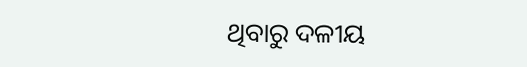ଥିବାରୁ ଦଳୀୟ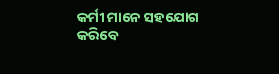କର୍ମୀ ମାନେ ସହଯୋଗ କରିବେ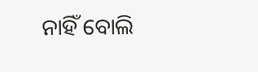ନାହିଁ ବୋଲି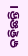କହିଛନ୍ତି।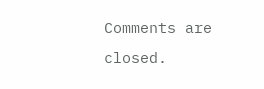Comments are closed.